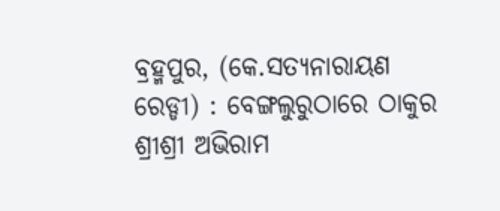ବ୍ରହ୍ମପୁର, (କେ.ସତ୍ୟନାରାୟଣ ରେଡ୍ଡୀ) : ବେଙ୍ଗଲୁରୁଠାରେ ଠାକୁର ଶ୍ରୀଶ୍ରୀ ଅଭିରାମ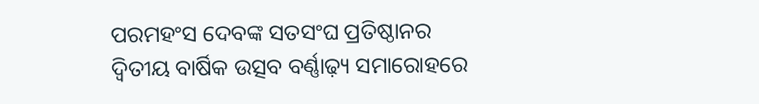ପରମହଂସ ଦେବଙ୍କ ସତସଂଘ ପ୍ରତିଷ୍ଠାନର ଦ୍ୱିତୀୟ ବାର୍ଷିକ ଉତ୍ସବ ବର୍ଣ୍ଣାଢ଼୍ୟ ସମାରୋହରେ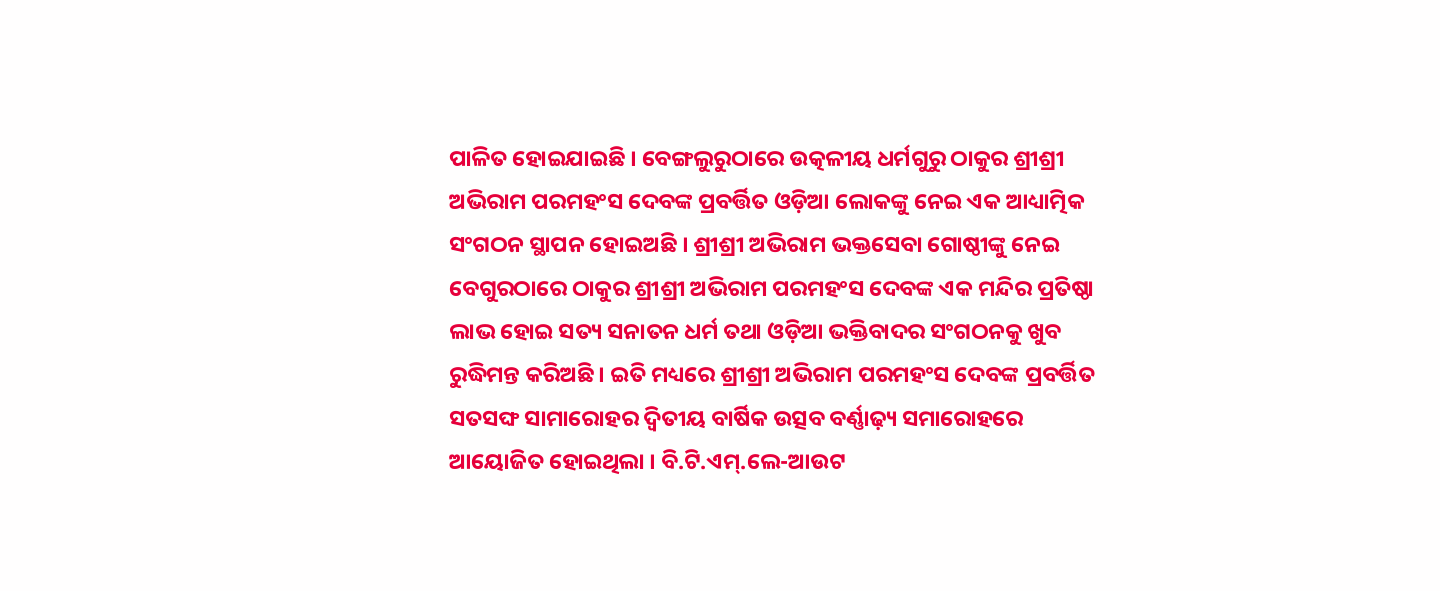ପାଳିତ ହୋଇଯାଇଛି । ବେଙ୍ଗଲୁରୁଠାରେ ଉତ୍କଳୀୟ ଧର୍ମଗୁରୁ ଠାକୁର ଶ୍ରୀଶ୍ରୀ ଅଭିରାମ ପରମହଂସ ଦେବଙ୍କ ପ୍ରବର୍ତ୍ତିତ ଓଡ଼ିଆ ଲୋକଙ୍କୁ ନେଇ ଏକ ଆଧ୍ୟାତ୍ମିକ ସଂଗଠନ ସ୍ଥାପନ ହୋଇଅଛି । ଶ୍ରୀଶ୍ରୀ ଅଭିରାମ ଭକ୍ତସେବା ଗୋଷ୍ଠୀଙ୍କୁ ନେଇ ବେଗୁରଠାରେ ଠାକୁର ଶ୍ରୀଶ୍ରୀ ଅଭିରାମ ପରମହଂସ ଦେବଙ୍କ ଏକ ମନ୍ଦିର ପ୍ରତିଷ୍ଠା ଲାଭ ହୋଇ ସତ୍ୟ ସନାତନ ଧର୍ମ ତଥା ଓଡ଼ିଆ ଭକ୍ତିବାଦର ସଂଗଠନକୁ ଖୁବ ରୁଦ୍ଧିମନ୍ତ କରିଅଛି । ଇତି ମଧ୍ୟରେ ଶ୍ରୀଶ୍ରୀ ଅଭିରାମ ପରମହଂସ ଦେବଙ୍କ ପ୍ରବର୍ତ୍ତିତ ସତସଙ୍ଘ ସାମାରୋହର ଦ୍ୱିତୀୟ ବାର୍ଷିକ ଉତ୍ସବ ବର୍ଣ୍ଣାଢ଼୍ୟ ସମାରୋହରେ ଆୟୋଜିତ ହୋଇଥିଲା । ବି.ଟି.ଏମ୍.ଲେ-ଆଉଟ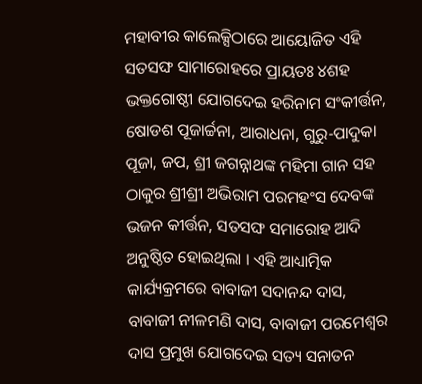ମହାବୀର କାଲେକ୍ସିଠାରେ ଆୟୋଜିତ ଏହି ସତସଙ୍ଘ ସାମାରୋହରେ ପ୍ରାୟତଃ ୪ଶହ ଭକ୍ତଗୋଷ୍ଠୀ ଯୋଗଦେଇ ହରିନାମ ସଂକୀର୍ତ୍ତନ, ଷୋଡଶ ପୂଜାର୍ଚ୍ଚନା, ଆରାଧନା, ଗୁରୁ-ପାଦୁକା ପୂଜା, ଜପ, ଶ୍ରୀ ଜଗନ୍ନାଥଙ୍କ ମହିମା ଗାନ ସହ ଠାକୁର ଶ୍ରୀଶ୍ରୀ ଅଭିରାମ ପରମହଂସ ଦେବଙ୍କ ଭଜନ କୀର୍ତ୍ତନ, ସତସଙ୍ଘ ସମାରୋହ ଆଦି ଅନୁଷ୍ଠିତ ହୋଇଥିଲା । ଏହି ଆଧ୍ୟାତ୍ମିକ କାର୍ଯ୍ୟକ୍ରମରେ ବାବାଜୀ ସଦାନନ୍ଦ ଦାସ, ବାବାଜୀ ନୀଳମଣି ଦାସ, ବାବାଜୀ ପରମେଶ୍ୱର ଦାସ ପ୍ରମୁଖ ଯୋଗଦେଇ ସତ୍ୟ ସନାତନ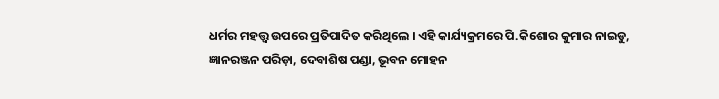ଧର୍ମର ମହତ୍ତ୍ୱ ଉପରେ ପ୍ରତିପାଦିତ କରିଥିଲେ । ଏହି କାର୍ଯ୍ୟକ୍ରମରେ ପି.କିଶୋର କୁମାର ନାଇଡୁ, ଜ୍ଞାନରଞ୍ଜନ ପରିଡ଼ା, ଦେବାଶିଷ ପଣ୍ଡା, ଭୂବନ ମୋହନ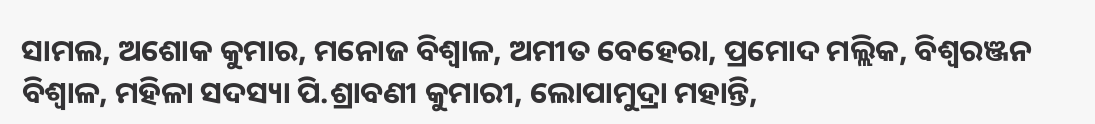ସାମଲ, ଅଶୋକ କୁମାର, ମନୋଜ ବିଶ୍ୱାଳ, ଅମୀତ ବେହେରା, ପ୍ରମୋଦ ମଲ୍ଲିକ, ବିଶ୍ୱରଞ୍ଜନ ବିଶ୍ୱାଳ, ମହିଳା ସଦସ୍ୟା ପି.ଶ୍ରାବଣୀ କୁମାରୀ, ଲୋପାମୁଦ୍ରା ମହାନ୍ତି,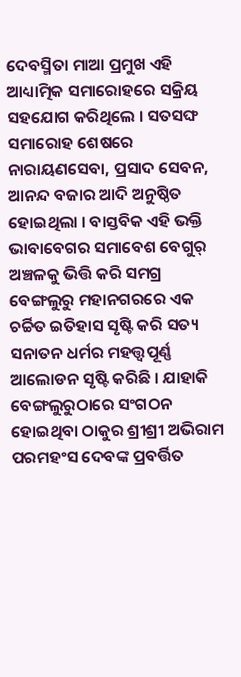ଦେବସ୍ମିତା ମାଆ ପ୍ରମୁଖ ଏହି ଆଧ୍ୟାତ୍ମିକ ସମାରୋହରେ ସକ୍ରିୟ ସହଯୋଗ କରିଥିଲେ । ସତସଙ୍ଘ ସମାରୋହ ଶେଷରେ ନାରାୟଣସେବା, ପ୍ରସାଦ ସେବନ, ଆନନ୍ଦ ବଜାର ଆଦି ଅନୁଷ୍ଠିତ ହୋଇଥିଲା । ବାସ୍ତବିକ ଏହି ଭକ୍ତି ଭାବାବେଗର ସମାବେଶ ବେଗୁର୍ ଅଞ୍ଚଳକୁ ଭିତ୍ତି କରି ସମଗ୍ର ବେଙ୍ଗଲୁରୁ ମହାନଗରରେ ଏକ ଚର୍ଚ୍ଚିତ ଇତିହାସ ସୃଷ୍ଟି କରି ସତ୍ୟ ସନାତନ ଧର୍ମର ମହତ୍ତ୍ୱପୂର୍ଣ୍ଣ ଆଲୋଡନ ସୃଷ୍ଟି କରିଛି । ଯାହାକି ବେଙ୍ଗଲୁରୁଠାରେ ସଂଗଠନ ହୋଇଥିବା ଠାକୁର ଶ୍ରୀଶ୍ରୀ ଅଭିରାମ ପରମହଂସ ଦେବଙ୍କ ପ୍ରବର୍ତ୍ତିତ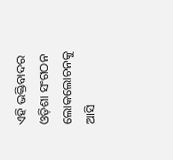ଏହି ଭକ୍ତିବାଦର ଓଡ଼ିଶା ସଂଗଠନ ଲୋକଲୋଚନକୁ ଆସି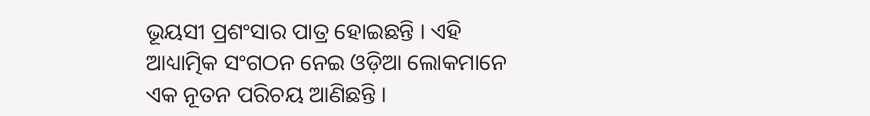ଭୂୟସୀ ପ୍ରଶଂସାର ପାତ୍ର ହୋଇଛନ୍ତି । ଏହି ଆଧ୍ୟାତ୍ମିକ ସଂଗଠନ ନେଇ ଓଡ଼ିଆ ଲୋକମାନେ ଏକ ନୂତନ ପରିଚୟ ଆଣିଛନ୍ତି ।